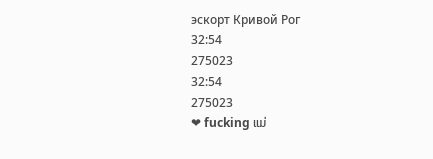эскорт Кривой Рог
32:54
275023
32:54
275023
❤ fucking ແມ່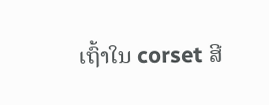ເຖົ້າໃນ corset ສີ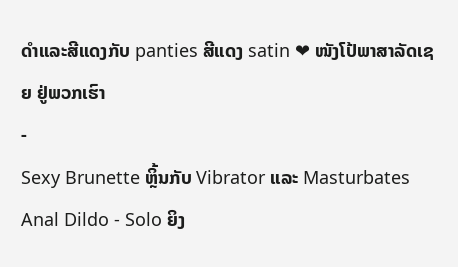ດໍາແລະສີແດງກັບ panties ສີແດງ satin ❤ ໜັງໂປ້ພາສາລັດເຊຍ ຢູ່ພວກເຮົາ
-
Sexy Brunette ຫຼິ້ນກັບ Vibrator ແລະ Masturbates Anal Dildo - Solo ຍິງ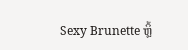Sexy Brunette ຫຼິ້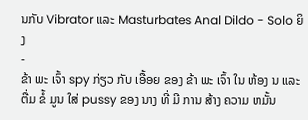ນກັບ Vibrator ແລະ Masturbates Anal Dildo - Solo ຍິງ
-
ຂ້າ ພະ ເຈົ້າ spy ກ່ຽວ ກັບ ເອື້ອຍ ຂອງ ຂ້າ ພະ ເຈົ້າ ໃນ ຫ້ອງ ນ ແລະ ຕື່ມ ຂໍ້ ມູນ ໃສ່ pussy ຂອງ ນາງ ທີ່ ມີ ການ ສ້າງ ຄວາມ ຫມັ້ນ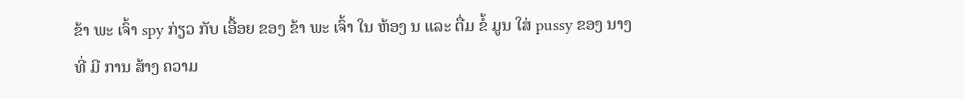ຂ້າ ພະ ເຈົ້າ spy ກ່ຽວ ກັບ ເອື້ອຍ ຂອງ ຂ້າ ພະ ເຈົ້າ ໃນ ຫ້ອງ ນ ແລະ ຕື່ມ ຂໍ້ ມູນ ໃສ່ pussy ຂອງ ນາງ ທີ່ ມີ ການ ສ້າງ ຄວາມ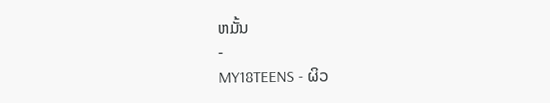ຫມັ້ນ
-
MY18TEENS - ຜິວ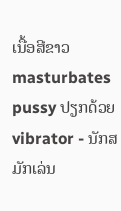ເນື້ອສີຂາວ masturbates pussy ປຽກດ້ວຍ vibrator - ນັກສມັກເລ່ນ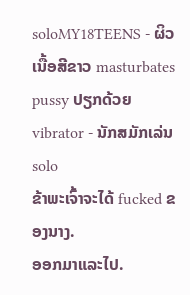soloMY18TEENS - ຜິວເນື້ອສີຂາວ masturbates pussy ປຽກດ້ວຍ vibrator - ນັກສມັກເລ່ນ solo
ຂ້າພະເຈົ້າຈະໄດ້ fucked ຂອງນາງ.
ອອກມາແລະໄປ.